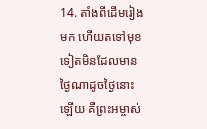14. តាំងពីដើមរៀងមក ហើយតទៅមុខទៀតមិនដែលមានថ្ងៃណាដូចថ្ងៃនោះឡើយ គឺព្រះអម្ចាស់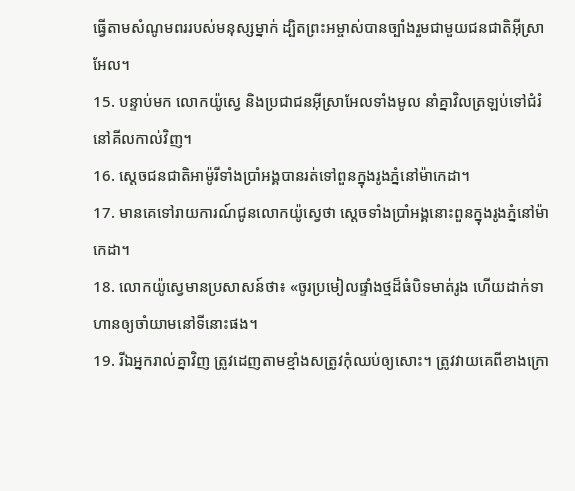ធ្វើតាមសំណូមពររបស់មនុស្សម្នាក់ ដ្បិតព្រះអម្ចាស់បានច្បាំងរួមជាមួយជនជាតិអ៊ីស្រាអែល។
15. បន្ទាប់មក លោកយ៉ូស្វេ និងប្រជាជនអ៊ីស្រាអែលទាំងមូល នាំគ្នាវិលត្រឡប់ទៅជំរំនៅគីលកាល់វិញ។
16. ស្ដេចជនជាតិអាម៉ូរីទាំងប្រាំអង្គបានរត់ទៅពួនក្នុងរូងភ្នំនៅម៉ាកេដា។
17. មានគេទៅរាយការណ៍ជូនលោកយ៉ូស្វេថា ស្ដេចទាំងប្រាំអង្គនោះពួនក្នុងរូងភ្នំនៅម៉ាកេដា។
18. លោកយ៉ូស្វេមានប្រសាសន៍ថា៖ «ចូរប្រមៀលផ្ទាំងថ្មដ៏ធំបិទមាត់រូង ហើយដាក់ទាហានឲ្យចាំយាមនៅទីនោះផង។
19. រីឯអ្នករាល់គ្នាវិញ ត្រូវដេញតាមខ្មាំងសត្រូវកុំឈប់ឲ្យសោះ។ ត្រូវវាយគេពីខាងក្រោ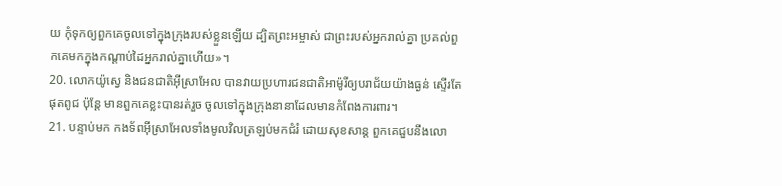យ កុំទុកឲ្យពួកគេចូលទៅក្នុងក្រុងរបស់ខ្លួនឡើយ ដ្បិតព្រះអម្ចាស់ ជាព្រះរបស់អ្នករាល់គ្នា ប្រគល់ពួកគេមកក្នុងកណ្ដាប់ដៃអ្នករាល់គ្នាហើយ»។
20. លោកយ៉ូស្វេ និងជនជាតិអ៊ីស្រាអែល បានវាយប្រហារជនជាតិអាម៉ូរីឲ្យបរាជ័យយ៉ាងធ្ងន់ ស្ទើរតែផុតពូជ ប៉ុន្តែ មានពួកគេខ្លះបានរត់រួច ចូលទៅក្នុងក្រុងនានាដែលមានកំពែងការពារ។
21. បន្ទាប់មក កងទ័ពអ៊ីស្រាអែលទាំងមូលវិលត្រឡប់មកជំរំ ដោយសុខសាន្ត ពួកគេជួបនឹងលោ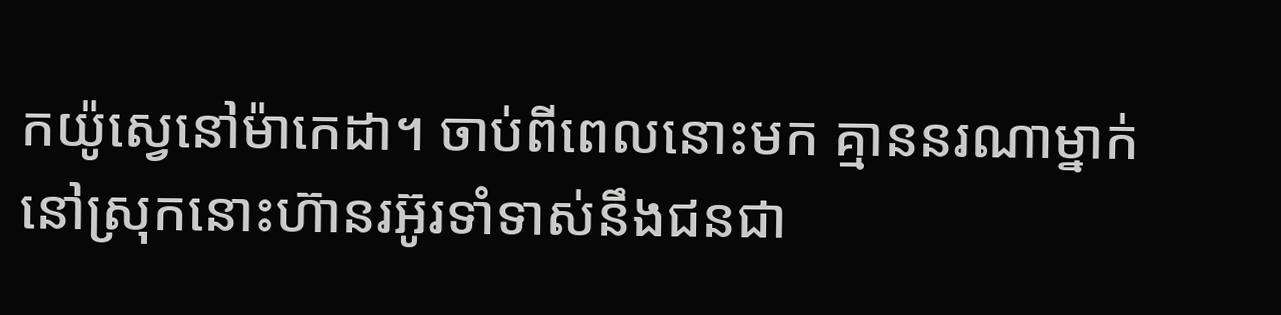កយ៉ូស្វេនៅម៉ាកេដា។ ចាប់ពីពេលនោះមក គ្មាននរណាម្នាក់នៅស្រុកនោះហ៊ានរអ៊ូរទាំទាស់នឹងជនជា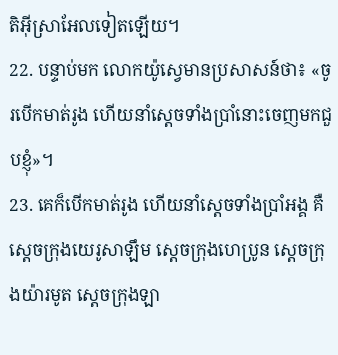តិអ៊ីស្រាអែលទៀតឡើយ។
22. បន្ទាប់មក លោកយ៉ូស្វេមានប្រសាសន៍ថា៖ «ចូរបើកមាត់រូង ហើយនាំស្ដេចទាំងប្រាំនោះចេញមកជួបខ្ញុំ»។
23. គេក៏បើកមាត់រូង ហើយនាំស្ដេចទាំងប្រាំអង្គ គឺស្ដេចក្រុងយេរូសាឡឹម ស្ដេចក្រុងហេប្រូន ស្ដេចក្រុងយ៉ារមូត ស្ដេចក្រុងឡា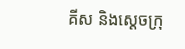គីស និងស្ដេចក្រុ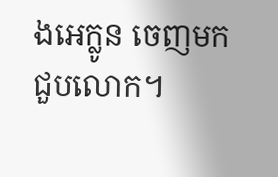ងអេក្លូន ចេញមកជួបលោក។